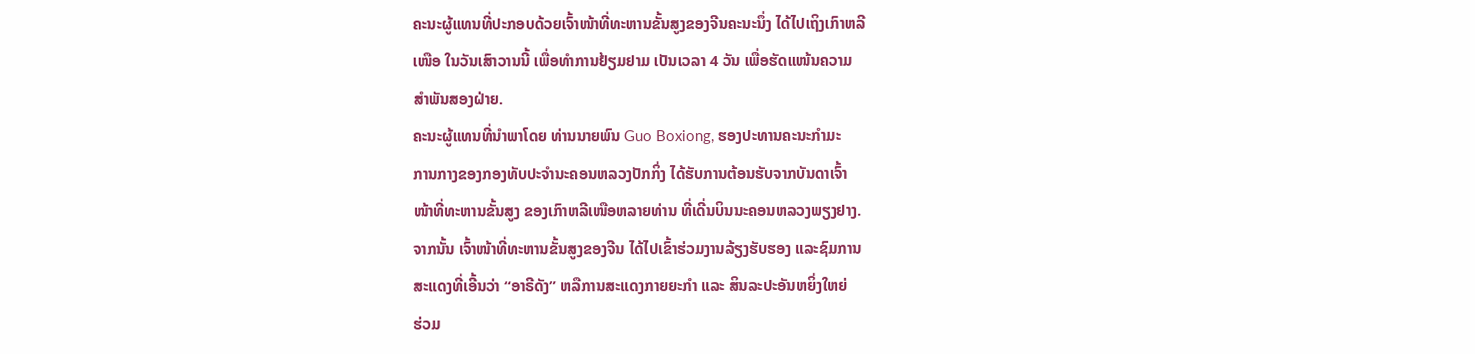ຄະນະຜູ້ແທນທີ່ປະກອບດ້ວຍເຈົ້າໜ້າທີ່ທະຫານຂັ້ນສູງຂອງຈີນຄະນະນຶ່ງ ໄດ້ໄປເຖິງເກົາຫລີ
ເໜືອ ໃນວັນເສົາວານນີ້ ເພື່ອທຳການຢ້ຽມຢາມ ເປັນເວລາ 4 ວັນ ເພື່ອຮັດແໜ້ນຄວາມ
ສໍາພັນສອງຝ່າຍ.
ຄະນະຜູ້ແທນທີ່ນໍາພາໂດຍ ທ່ານນາຍພົນ Guo Boxiong, ຮອງປະທານຄະນະກໍາມະ
ການກາງຂອງກອງທັບປະຈໍານະຄອນຫລວງປັກກິ່ງ ໄດ້ຮັບການຕ້ອນຮັບຈາກບັນດາເຈົ້າ
ໜ້າທີ່ທະຫານຂັ້ນສູງ ຂອງເກົາຫລີເໜືອຫລາຍທ່ານ ທີ່ເດີ່ນບິນນະຄອນຫລວງພຽງຢາງ.
ຈາກນັ້ນ ເຈົ້າໜ້າທີ່ທະຫານຂັ້ນສູງຂອງຈີນ ໄດ້ໄປເຂົ້າຮ່ວມງານລ້ຽງຮັບຮອງ ແລະຊົມການ
ສະແດງທີ່ເອີ້ນວ່າ “ອາຣີດັງ” ຫລືການສະແດງກາຍຍະກໍາ ແລະ ສິນລະປະອັນຫຍິ່ງໃຫຍ່
ຮ່ວມ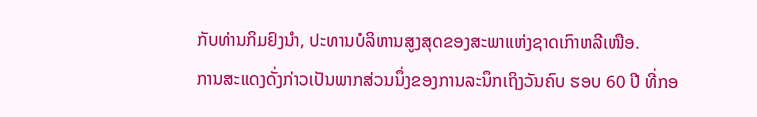ກັບທ່ານກິມຢົງນໍາ, ປະທານບໍລິຫານສູງສຸດຂອງສະພາແຫ່ງຊາດເກົາຫລີເໜືອ.
ການສະແດງດັ່ງກ່າວເປັນພາກສ່ວນນຶ່ງຂອງການລະນຶກເຖິງວັນຄົບ ຮອບ 60 ປີ ທີ່ກອ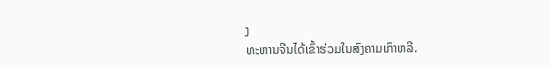ງ
ທະຫານຈີນໄດ້ເຂົ້າຮ່ວມໃນສົງຄາມເກົາຫລີ.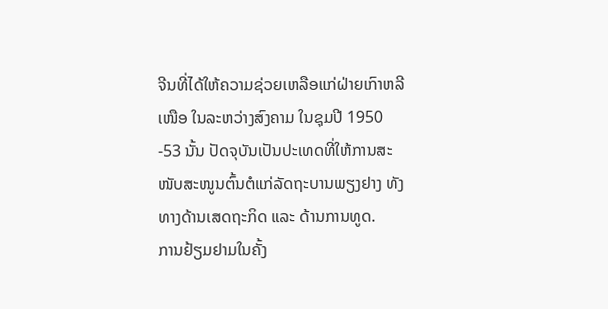ຈີນທີ່ໄດ້ໃຫ້ຄວາມຊ່ວຍເຫລືອແກ່ຝ່າຍເກົາຫລີເໜືອ ໃນລະຫວ່າງສົງຄາມ ໃນຊຸມປີ 1950
-53 ນັ້ນ ປັດຈຸບັນເປັນປະເທດທີ່ໃຫ້ການສະໜັບສະໜູນຕົ້ນຕໍແກ່ລັດຖະບານພຽງຢາງ ທັງ
ທາງດ້ານເສດຖະກິດ ແລະ ດ້ານການທູດ.
ການຢ້ຽມຢາມໃນຄັ້ງ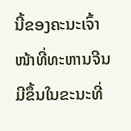ນີ້ຂອງຄະນະເຈົ້າໜ້າທີ່ທະຫານຈີນ ມີຂຶ້ນໃນຂະນະທີ່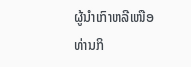ຜູ້ນໍາເກົາຫລີເໜືອ
ທ່ານກິ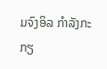ມຈົງອິລ ກຳລັງກະກຽ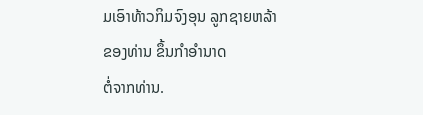ມເອົາທ້າວກິມຈົງອຸນ ລູກຊາຍຫລ້າຂອງທ່ານ ຂຶ້ນກຳອໍານາດ
ຕໍ່ຈາກທ່ານ.